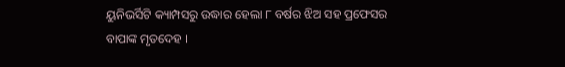ୟୁନିଭର୍ସିଟି କ୍ୟାମ୍ପସରୁ ଉଦ୍ଧାର ହେଲା ୮ ବର୍ଷର ଝିଅ ସହ ପ୍ରଫେସର ବାପାଙ୍କ ମୃତଦେହ ।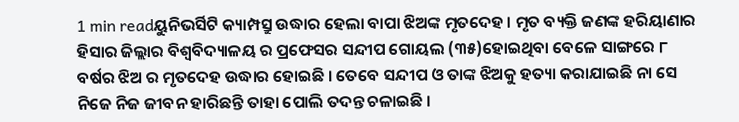1 min readୟୁନିଭର୍ସିଟି କ୍ୟାମ୍ପସ୍ରୁ ଉଦ୍ଧାର ହେଲା ବାପା ଝିଅଙ୍କ ମୃତଦେହ । ମୃତ ବ୍ୟକ୍ତି ଜଣଙ୍କ ହରିୟାଣାର ହିସାର ଜିଲ୍ଲାର ବିଶ୍ୱବିଦ୍ୟାଳୟ ର ପ୍ରଫେସର ସନ୍ଦୀପ ଗୋୟଲ (୩୫)ହୋଇଥିବା ବେଳେ ସାଙ୍ଗରେ ୮ ବର୍ଷର ଝିଅ ର ମୃତଦେହ ଉଦ୍ଧାର ହୋଇଛି । ତେବେ ସନ୍ଦୀପ ଓ ତାଙ୍କ ଝିଅକୁ ହତ୍ୟା କରାଯାଇଛି ନା ସେ ନିଜେ ନିଜ ଜୀବନ ହାରିଛନ୍ତି ତାହା ପୋଲି ତଦନ୍ତ ଚଳାଇଛି ।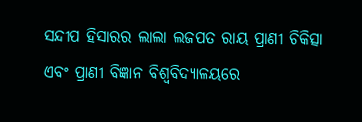ସନ୍ଦୀପ ହିସାରର ଲାଲା ଲଜପତ ରାୟ ପ୍ରାଣୀ ଚିକିତ୍ସା ଏବଂ ପ୍ରାଣୀ ବିଜ୍ଞାନ ବିଶ୍ୱବିଦ୍ୟାଳୟରେ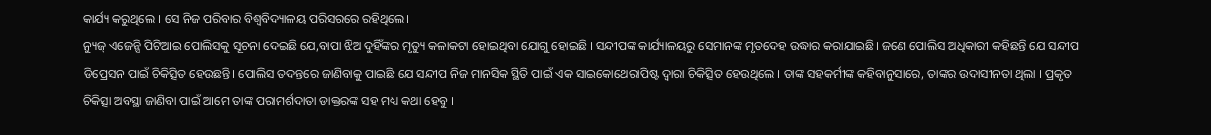କାର୍ଯ୍ୟ କରୁଥିଲେ । ସେ ନିଜ ପରିବାର ବିଶ୍ୱବିଦ୍ୟାଳୟ ପରିସରରେ ରହିଥିଲେ।
ନ୍ୟୁଜ୍ ଏଜେନ୍ସି ପିଟିଆଇ ପୋଲିସକୁ ସୂଚନା ଦେଇଛି ଯେ,ବାପା ଝିଅ ଦୁହିଁଙ୍କର ମୃତ୍ୟୁ କଳାକଟା ହୋଇଥିବା ଯୋଗୁ ହୋଇଛି । ସନ୍ଦୀପଙ୍କ କାର୍ଯ୍ୟାଳୟରୁ ସେମାନଙ୍କ ମୃତଦେହ ଉଦ୍ଧାର କରାଯାଇଛି। ଜଣେ ପୋଲିସ ଅଧିକାରୀ କହିଛନ୍ତି ଯେ ସନ୍ଦୀପ ଡିପ୍ରେସନ ପାଇଁ ଚିକିତ୍ସିତ ହେଉଛନ୍ତି। ପୋଲିସ ତଦନ୍ତରେ ଜାଣିବାକୁ ପାଇଛି ଯେ ସନ୍ଦୀପ ନିଜ ମାନସିକ ସ୍ଥିତି ପାଇଁ ଏକ ସାଇକୋଥେରାପିଷ୍ଟ ଦ୍ୱାରା ଚିକିତ୍ସିତ ହେଉଥିଲେ । ତାଙ୍କ ସହକର୍ମୀଙ୍କ କହିବାନୁସାରେ, ତାଙ୍କର ଉଦାସୀନତା ଥିଲା । ପ୍ରକୃତ ଚିକିତ୍ସା ଅବସ୍ଥା ଜାଣିବା ପାଇଁ ଆମେ ତାଙ୍କ ପରାମର୍ଶଦାତା ଡାକ୍ତରଙ୍କ ସହ ମଧ୍ୟ କଥା ହେବୁ ।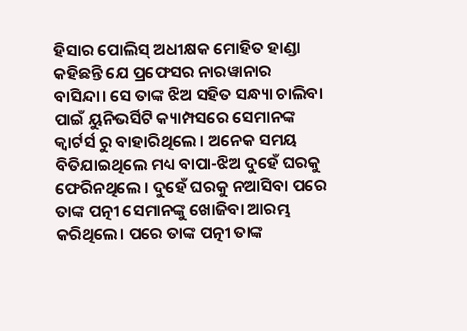ହିସାର ପୋଲିସ୍ ଅଧୀକ୍ଷକ ମୋହିତ ହାଣ୍ଡା କହିଛନ୍ତି ଯେ ପ୍ରଫେସର ନାରୱାନାର ବାସିନ୍ଦା। ସେ ତାଙ୍କ ଝିଅ ସହିତ ସନ୍ଧ୍ୟା ଚାଲିବା ପାଇଁ ୟୁନିଭର୍ସିଟି କ୍ୟାମ୍ପସରେ ସେମାନଙ୍କ କ୍ୱାର୍ଟର୍ସ ରୁ ବାହାରିଥିଲେ । ଅନେକ ସମୟ ବିତିଯାଇଥିଲେ ମଧ୍ୟ ବାପା-ଝିଅ ଦୁହେଁ ଘରକୁ ଫେରିନଥିଲେ । ଦୁହେଁ ଘରକୁ ନଆସିବା ପରେ ତାଙ୍କ ପତ୍ନୀ ସେମାନଙ୍କୁ ଖୋଜିବା ଆରମ୍ଭ କରିଥିଲେ। ପରେ ତାଙ୍କ ପତ୍ନୀ ତାଙ୍କ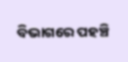ବିଭାଗରେ ପହଞ୍ଚି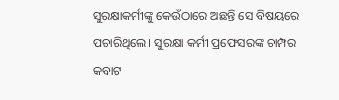ସୁରକ୍ଷାକର୍ମୀଙ୍କୁ କେଉଁଠାରେ ଅଛନ୍ତି ସେ ବିଷୟରେ ପଚାରିଥିଲେ। ସୁରକ୍ଷା କର୍ମୀ ପ୍ରଫେସରଙ୍କ ଚାମ୍ପର କବାଟ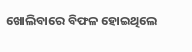ଖୋଲିବାରେ ବିଫଳ ହୋଇଥିଲେ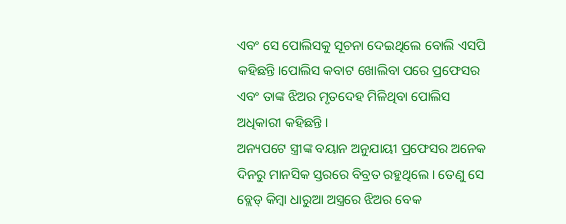ଏବଂ ସେ ପୋଲିସକୁ ସୂଚନା ଦେଇଥିଲେ ବୋଲି ଏସପି କହିଛନ୍ତି।ପୋଲିସ କବାଟ ଖୋଲିବା ପରେ ପ୍ରଫେସର ଏବଂ ତାଙ୍କ ଝିଅର ମୃତଦେହ ମିଳିଥିବା ପୋଲିସ ଅଧିକାରୀ କହିଛନ୍ତି।
ଅନ୍ୟପଟେ ସ୍ତ୍ରୀଙ୍କ ବୟାନ ଅନୁଯାୟୀ ପ୍ରଫେସର ଅନେକ ଦିନରୁ ମାନସିକ ସ୍ତରରେ ବିବ୍ରତ ରହୁଥିଲେ । ତେଣୁ ସେ ବ୍ଲେଡ୍ କିମ୍ବା ଧାରୁଆ ଅସ୍ତ୍ରରେ ଝିଅର ବେକ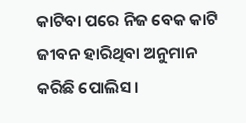କାଟିବା ପରେ ନିଜ ବେକ କାଟି ଜୀବନ ହାରିଥିବା ଅନୁମାନ କରିଛି ପୋଲିସ ।